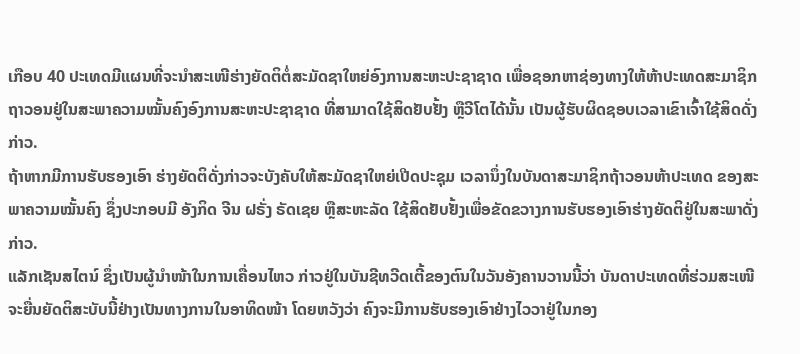ເກືອບ 40 ປະເທດມີແຜນທີ່ຈະນຳສະເໜີຮ່າງຍັດຕິຕໍ່ສະມັດຊາໃຫຍ່ອົງການສະຫະປະຊາຊາດ ເພື່ອຊອກຫາຊ່ອງທາງໃຫ້ຫ້າປະເທດສະມາຊິກຖາວອນຢູ່ໃນສະພາຄວາມໝັ້ນຄົງອົງການສະຫະປະຊາຊາດ ທີ່ສາມາດໃຊ້ສິດຢັບຢັ້ງ ຫຼືວີໂຕໄດ້ນັ້ນ ເປັນຜູ້ຮັບຜິດຊອບເວລາເຂົາເຈົ້າໃຊ້ສິດດັ່ງກ່າວ.
ຖ້າຫາກມີການຮັບຮອງເອົາ ຮ່າງຍັດຕິດັ່ງກ່າວຈະບັງຄັບໃຫ້ສະມັດຊາໃຫຍ່ເປີດປະຊຸມ ເວລານຶ່ງໃນບັນດາສະມາຊິກຖ້າວອນຫ້າປະເທດ ຂອງສະພາຄວາມໝັ້ນຄົງ ຊຶ່ງປະກອບມີ ອັງກິດ ຈີນ ຝຣັ່ງ ຣັດເຊຍ ຫຼືສະຫະລັດ ໃຊ້ສິດຢັບຢັ້ງເພື່ອຂັດຂວາງການຮັບຮອງເອົາຮ່າງຍັດຕິຢູ່ໃນສະພາດັ່ງກ່າວ.
ແລັກເຊັນສໄຕນ໌ ຊຶ່ງເປັນຜູ້ນຳໜ້າໃນການເຄື່ອນໄຫວ ກ່າວຢູ່ໃນບັນຊີທວີດເຕີ້ຂອງຕົນໃນວັນອັງຄານວານນີ້ວ່າ ບັນດາປະເທດທີ່ຮ່ວມສະເໜີ ຈະຍື່ນຍັດຕິສະບັບນີ້ຢ່າງເປັນທາງການໃນອາທິດໜ້າ ໂດຍຫວັງວ່າ ຄົງຈະມີການຮັບຮອງເອົາຢ່າງໄວວາຢູ່ໃນກອງ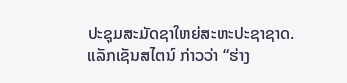ປະຊຸມສະມັດຊາໃຫຍ່ສະຫະປະຊາຊາດ.
ແລັກເຊັນສໄຕນ໌ ກ່າວວ່າ “ຮ່າງ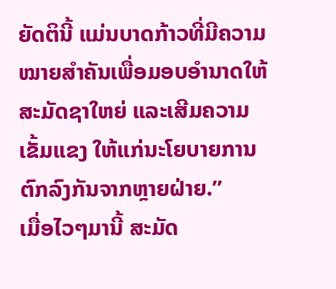ຍັດຕິນີ້ ແມ່ນບາດກ້າວທີ່ມີຄວາມໝາຍສຳຄັນເພື່ອມອບອຳນາດໃຫ້ສະມັດຊາໃຫຍ່ ແລະເສີມຄວາມເຂັ້ມແຂງ ໃຫ້ແກ່ນະໂຍບາຍການຕົກລົງກັນຈາກຫຼາຍຝ່າຍ.”
ເມື່ອໄວໆມານີ້ ສະມັດ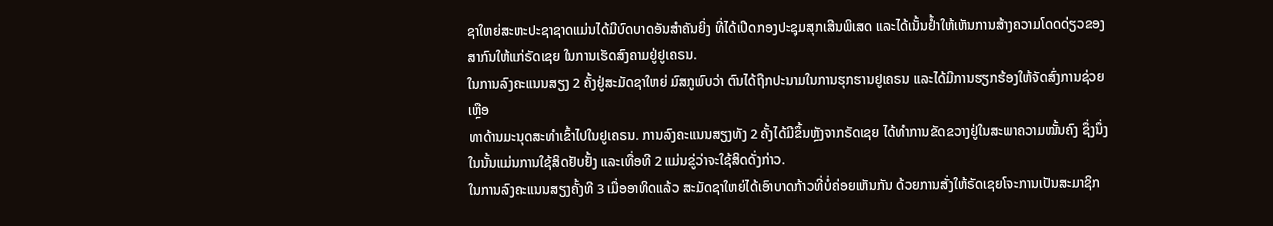ຊາໃຫຍ່ສະຫະປະຊາຊາດແມ່ນໄດ້ມີບົດບາດອັນສຳຄັນຍິ່ງ ທີ່ໄດ້ເປີດກອງປະຊຸມສຸກເສີນພິເສດ ແລະໄດ້ເນັ້ນຢ້ຳໃຫ້ເຫັນການສ້າງຄວາມໂດດດ່ຽວຂອງສາກົນໃຫ້ແກ່ຣັດເຊຍ ໃນການເຮັດສົງຄາມຢູ່ຢູເຄຣນ.
ໃນການລົງຄະແນນສຽງ 2 ຄັ້ງຢູ່ສະມັດຊາໃຫຍ່ ມົສກູພົບວ່າ ຕົນໄດ້ຖືກປະນາມໃນການຮຸກຮານຢູເຄຣນ ແລະໄດ້ມີການຮຽກຮ້ອງໃຫ້ຈັດສົ່ງການຊ່ວຍເຫຼືອ
ທາດ້ານມະນຸດສະທຳເຂົ້າໄປໃນຢູເຄຣນ. ການລົງຄະແນນສຽງທັງ 2 ຄັ້ງໄດ້ມີຂຶ້ນຫຼັງຈາກຣັດເຊຍ ໄດ້ທຳການຂັດຂວາງຢູ່ໃນສະພາຄວາມໝັ້ນຄົງ ຊຶ່ງນຶ່ງໃນນັ້ນແມ່ນການໃຊ້ສິດຢັບຢັ້ງ ແລະເທື່ອທີ 2 ແມ່ນຂູ່ວ່າຈະໃຊ້ສິດດັ່ງກ່າວ.
ໃນການລົງຄະແນນສຽງຄັ້ງທີ 3 ເມື່ອອາທິດແລ້ວ ສະມັດຊາໃຫຍ່ໄດ້ເອົາບາດກ້າວທີ່ບໍ່ຄ່ອຍເຫັນກັນ ດ້ວຍການສັ່ງໃຫ້ຣັດເຊຍໂຈະການເປັນສະມາຊິກ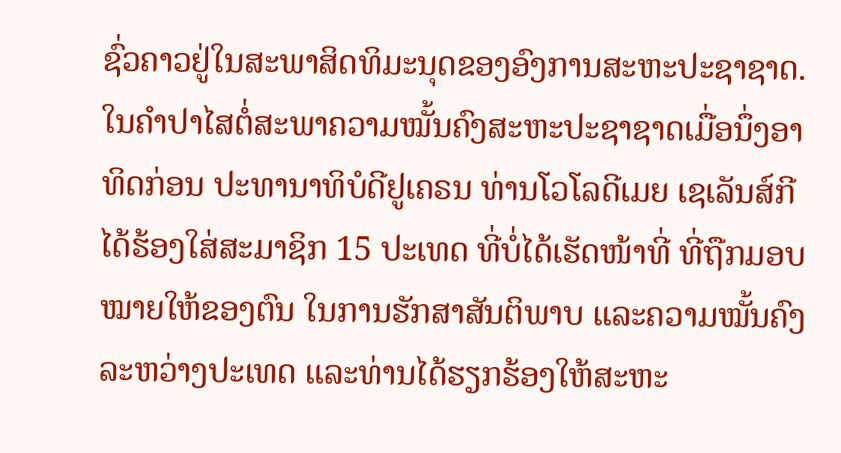ຊົ່ວຄາວຢູ່ໃນສະພາສິດທິມະນຸດຂອງອົງການສະຫະປະຊາຊາດ.
ໃນຄຳປາໄສຕໍ່ສະພາຄວາມໝັ້ນຄົງສະຫະປະຊາຊາດເມື່ອນຶ່ງອາທິດກ່ອນ ປະທານາທິບໍດີຢູເຄຣນ ທ່ານໂວໂລດີເມຍ ເຊເລັນສ໌ກີ ໄດ້ຮ້ອງໃສ່ສະມາຊິກ 15 ປະເທດ ທີ່ບໍ່ໄດ້ເຮັດໜ້າທີ່ ທີ່ຖືກມອບໝາຍໃຫ້ຂອງຕົນ ໃນການຮັກສາສັນຕິພາບ ແລະຄວາມໝັ້ນຄົງລະຫວ່າງປະເທດ ແລະທ່ານໄດ້ຮຽກຮ້ອງໃຫ້ສະຫະ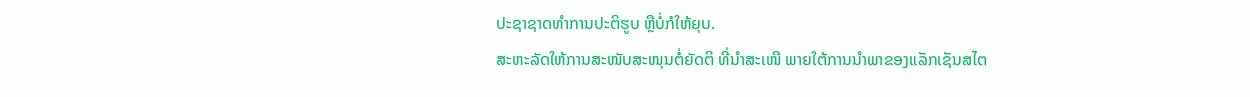ປະຊາຊາດທຳການປະຕິຮູບ ຫຼືບໍ່ກໍໃຫ້ຍຸບ.
ສະຫະລັດໃຫ້ການສະໜັບສະໜຸນຕໍ່ຍັດຕິ ທີ່ນຳສະເໜີ ພາຍໃຕ້ການນຳພາຂອງແລັກເຊັນສໄຕ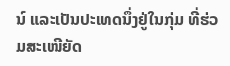ນ໌ ແລະເປັນປະເທດນຶ່ງຢູ່ໃນກຸ່ມ ທີ່ຮ່ວມສະເໜີຍັດ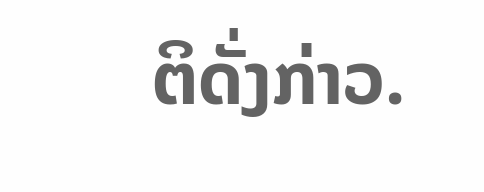ຕິດັ່ງກ່າວ.